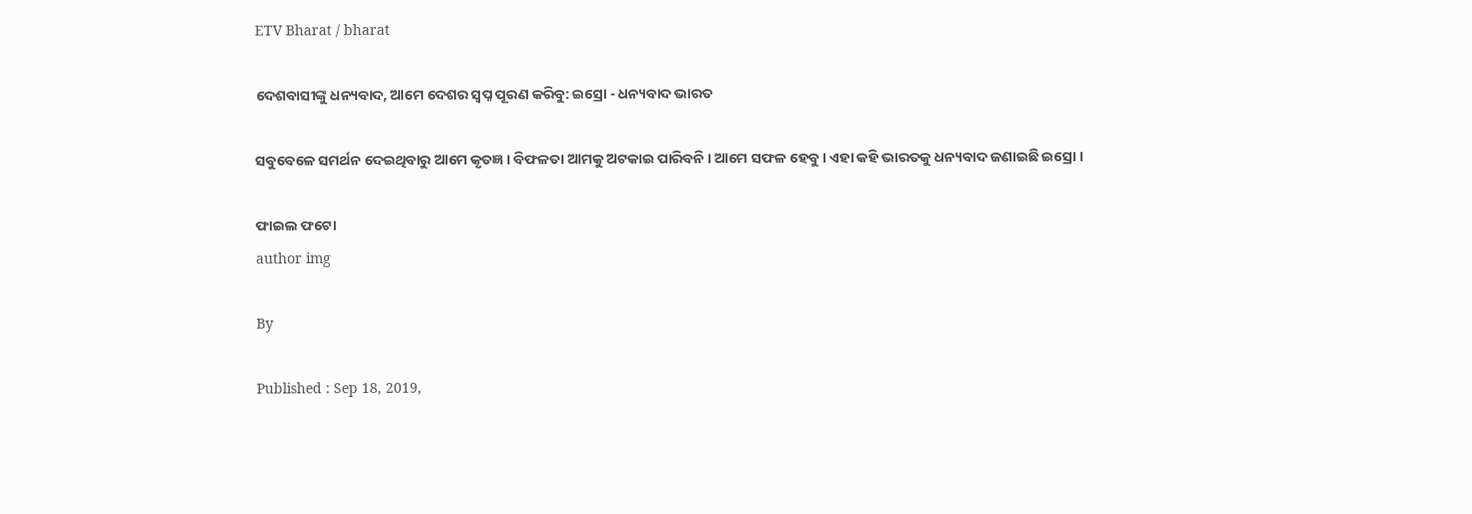ETV Bharat / bharat

ଦେଶବାସୀଙ୍କୁ ଧନ୍ୟବାଦ, ଆମେ ଦେଶର ସ୍ବପ୍ନ ପୂରଣ କରିବୁ: ଇସ୍ରୋ - ଧନ୍ୟବାଦ ଭାରତ

ସବୁବେଳେ ସମର୍ଥନ ଦେଇଥିବାରୁ ଆମେ କୃତଜ୍ଞ । ବିଫଳତା ଆମକୁ ଅଟକାଇ ପାରିବନି । ଆମେ ସଫଳ ହେବୁ । ଏହା କହି ଭାରତକୁ ଧନ୍ୟବାଦ ଜଣାଇଛି ଇସ୍ରୋ ।

ଫାଇଲ ଫଟୋ
author img

By

Published : Sep 18, 2019,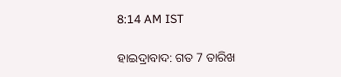8:14 AM IST

ହାଇଦ୍ରାବାଦ: ଗତ 7 ତାରିଖ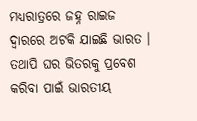ମଧ୍ୟରାତ୍ରରେ ଜହ୍ନ ରାଇଜ ଦ୍ବାରରେ ଅଟକି ଯାଇଛି ଭାରତ । ତଥାପି ଘର ଭିତରକୁ ପ୍ରବେଶ କରିବା ପାଇଁ ଭାରତୀୟ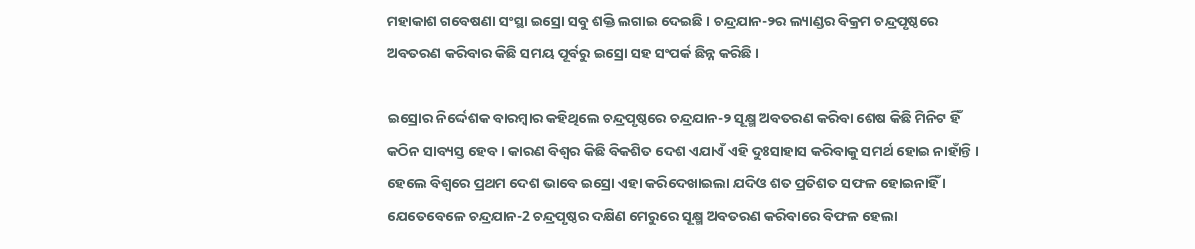ମହାକାଶ ଗବେଷଣା ସଂସ୍ଥା ଇସ୍ରୋ ସବୁ ଶକ୍ତି ଲଗାଇ ଦେଇଛି । ଚନ୍ଦ୍ରଯାନ-୨ର ଲ୍ୟାଣ୍ଡର ବିକ୍ରମ ଚନ୍ଦ୍ରପୃଷ୍ଠରେ ଅବତରଣ କରିବାର କିଛି ସମୟ ପୂର୍ବରୁ ଇସ୍ରୋ ସହ ସଂପର୍କ ଛିନ୍ନ କରିଛି ।

ଇସ୍ରୋର ନିର୍ଦ୍ଦେଶକ ବାରମ୍ବାର କହିଥିଲେ ଚନ୍ଦ୍ରପୃଷ୍ଠରେ ଚନ୍ଦ୍ରଯାନ-୨ ସୂକ୍ଷ୍ମ ଅବତରଣ କରିବା ଶେଷ କିଛି ମିନିଟ ହିଁ କଠିନ ସାବ୍ୟସ୍ତ ହେବ । କାରଣ ବିଶ୍ବର କିଛି ବିକଶିତ ଦେଶ ଏଯାଏଁ ଏହି ଦୁଃସାହାସ କରିବାକୁ ସମର୍ଥ ହୋଇ ନାହାଁନ୍ତି । ହେଲେ ବିଶ୍ବରେ ପ୍ରଥମ ଦେଶ ଭାବେ ଇସ୍ରୋ ଏହା କରିଦେଖାଇଲା ଯଦିଓ ଶତ ପ୍ରତିଶତ ସଫଳ ହୋଇନାହିଁ । ଯେତେବେଳେ ଚନ୍ଦ୍ରଯାନ-2 ଚନ୍ଦ୍ରପୃଷ୍ଠର ଦକ୍ଷିଣ ମେରୁରେ ସୂକ୍ଷ୍ମ ଅବତରଣ କରିବାରେ ବିଫଳ ହେଲା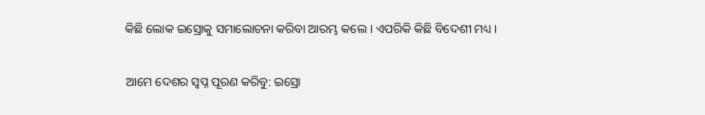କିଛି ଲୋକ ଇସ୍ରୋକୁ ସମାଲୋଚନା କରିବା ଆରମ୍ଭ କଲେ । ଏପରିକି କିଛି ବିଦେଶୀ ମଧ୍ୟ ।

ଆମେ ଦେଶର ସ୍ବପ୍ନ ପୂରଣ କରିବୁ: ଇସ୍ରୋ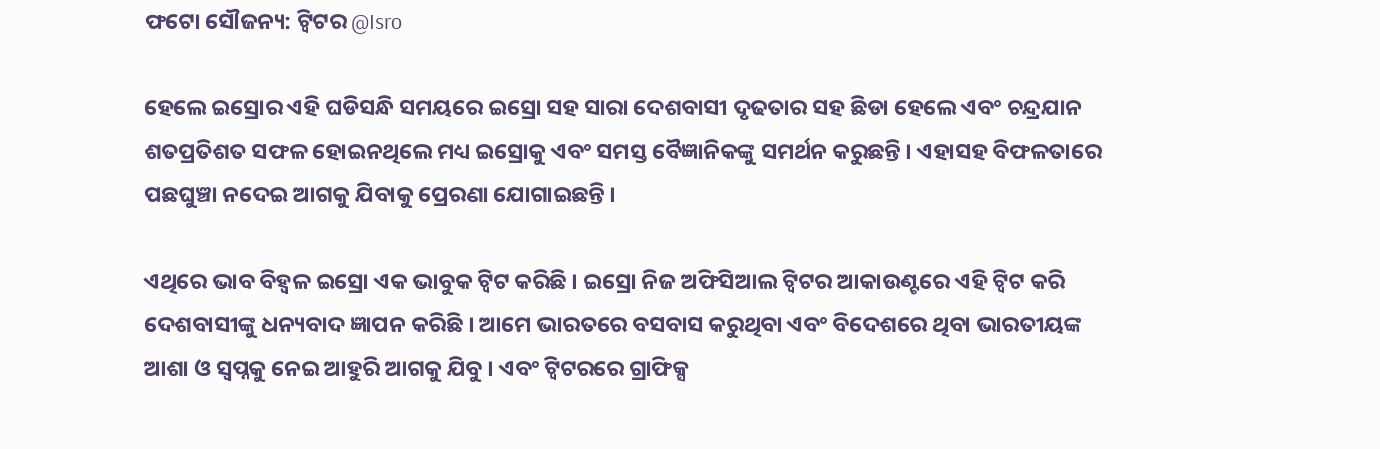ଫଟୋ ସୌଜନ୍ୟ: ଟ୍ବିଟର @Isro

ହେଲେ ଇସ୍ରୋର ଏହି ଘଡିସନ୍ଧି ସମୟରେ ଇସ୍ରୋ ସହ ସାରା ଦେଶବାସୀ ଦୃଢତାର ସହ ଛିଡା ହେଲେ ଏବଂ ଚନ୍ଦ୍ରଯାନ ଶତପ୍ରତିଶତ ସଫଳ ହୋଇନଥିଲେ ମଧ୍ୟ ଇସ୍ରୋକୁ ଏବଂ ସମସ୍ତ ବୈଜ୍ଞାନିକଙ୍କୁ ସମର୍ଥନ କରୁଛନ୍ତି । ଏହାସହ ବିଫଳତାରେ ପଛଘୁଞ୍ଚା ନଦେଇ ଆଗକୁ ଯିବାକୁ ପ୍ରେରଣା ଯୋଗାଇଛନ୍ତି ।

ଏଥିରେ ଭାବ ବିହ୍ବଳ ଇସ୍ରୋ ଏକ ଭାବୁକ ଟ୍ବିଟ କରିଛି । ଇସ୍ରୋ ନିଜ ଅଫିସିଆଲ ଟ୍ବିଟର ଆକାଉଣ୍ଟରେ ଏହି ଟ୍ବିଟ କରି ଦେଶବାସୀଙ୍କୁ ଧନ୍ୟବାଦ ଜ୍ଞାପନ କରିଛି । ଆମେ ଭାରତରେ ବସବାସ କରୁଥିବା ଏବଂ ବିଦେଶରେ ଥିବା ଭାରତୀୟଙ୍କ ଆଶା ଓ ସ୍ବପ୍ନକୁ ନେଇ ଆହୁରି ଆଗକୁ ଯିବୁ । ଏବଂ ଟ୍ବିଟରରେ ଗ୍ରାଫିକ୍ସ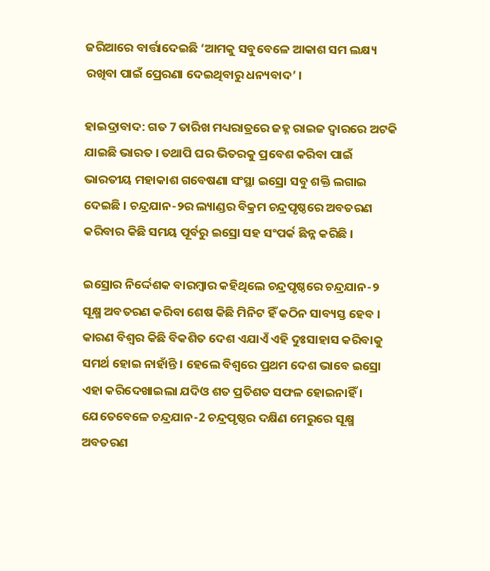ଜରିଆରେ ବାର୍ତ୍ତାଦେଇଛି ‘ଆମକୁ ସବୁବେଳେ ଆକାଶ ସମ ଲକ୍ଷ୍ୟ ରଖିବା ପାଇଁ ପ୍ରେରଣା ଦେଇଥିବାରୁ ଧନ୍ୟବାଦ’ ।

ହାଇଦ୍ରାବାଦ: ଗତ 7 ତାରିଖ ମଧ୍ୟରାତ୍ରରେ ଜହ୍ନ ରାଇଜ ଦ୍ବାରରେ ଅଟକି ଯାଇଛି ଭାରତ । ତଥାପି ଘର ଭିତରକୁ ପ୍ରବେଶ କରିବା ପାଇଁ ଭାରତୀୟ ମହାକାଶ ଗବେଷଣା ସଂସ୍ଥା ଇସ୍ରୋ ସବୁ ଶକ୍ତି ଲଗାଇ ଦେଇଛି । ଚନ୍ଦ୍ରଯାନ-୨ର ଲ୍ୟାଣ୍ଡର ବିକ୍ରମ ଚନ୍ଦ୍ରପୃଷ୍ଠରେ ଅବତରଣ କରିବାର କିଛି ସମୟ ପୂର୍ବରୁ ଇସ୍ରୋ ସହ ସଂପର୍କ ଛିନ୍ନ କରିଛି ।

ଇସ୍ରୋର ନିର୍ଦ୍ଦେଶକ ବାରମ୍ବାର କହିଥିଲେ ଚନ୍ଦ୍ରପୃଷ୍ଠରେ ଚନ୍ଦ୍ରଯାନ-୨ ସୂକ୍ଷ୍ମ ଅବତରଣ କରିବା ଶେଷ କିଛି ମିନିଟ ହିଁ କଠିନ ସାବ୍ୟସ୍ତ ହେବ । କାରଣ ବିଶ୍ବର କିଛି ବିକଶିତ ଦେଶ ଏଯାଏଁ ଏହି ଦୁଃସାହାସ କରିବାକୁ ସମର୍ଥ ହୋଇ ନାହାଁନ୍ତି । ହେଲେ ବିଶ୍ବରେ ପ୍ରଥମ ଦେଶ ଭାବେ ଇସ୍ରୋ ଏହା କରିଦେଖାଇଲା ଯଦିଓ ଶତ ପ୍ରତିଶତ ସଫଳ ହୋଇନାହିଁ । ଯେତେବେଳେ ଚନ୍ଦ୍ରଯାନ-2 ଚନ୍ଦ୍ରପୃଷ୍ଠର ଦକ୍ଷିଣ ମେରୁରେ ସୂକ୍ଷ୍ମ ଅବତରଣ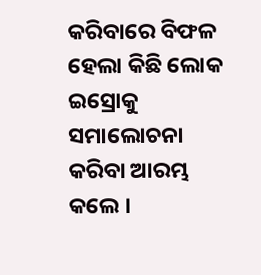କରିବାରେ ବିଫଳ ହେଲା କିଛି ଲୋକ ଇସ୍ରୋକୁ ସମାଲୋଚନା କରିବା ଆରମ୍ଭ କଲେ ।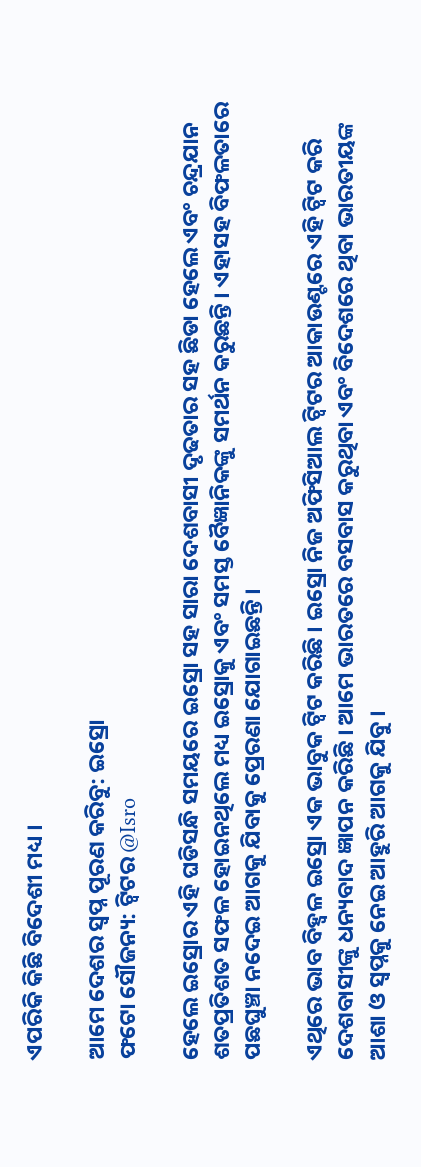ଏପରିକି କିଛି ବିଦେଶୀ ମଧ୍ୟ ।

ଆମେ ଦେଶର ସ୍ବପ୍ନ ପୂରଣ କରିବୁ: ଇସ୍ରୋ
ଫଟୋ ସୌଜନ୍ୟ: ଟ୍ବିଟର @Isro

ହେଲେ ଇସ୍ରୋର ଏହି ଘଡିସନ୍ଧି ସମୟରେ ଇସ୍ରୋ ସହ ସାରା ଦେଶବାସୀ ଦୃଢତାର ସହ ଛିଡା ହେଲେ ଏବଂ ଚନ୍ଦ୍ରଯାନ ଶତପ୍ରତିଶତ ସଫଳ ହୋଇନଥିଲେ ମଧ୍ୟ ଇସ୍ରୋକୁ ଏବଂ ସମସ୍ତ ବୈଜ୍ଞାନିକଙ୍କୁ ସମର୍ଥନ କରୁଛନ୍ତି । ଏହାସହ ବିଫଳତାରେ ପଛଘୁଞ୍ଚା ନଦେଇ ଆଗକୁ ଯିବାକୁ ପ୍ରେରଣା ଯୋଗାଇଛନ୍ତି ।

ଏଥିରେ ଭାବ ବିହ୍ବଳ ଇସ୍ରୋ ଏକ ଭାବୁକ ଟ୍ବିଟ କରିଛି । ଇସ୍ରୋ ନିଜ ଅଫିସିଆଲ ଟ୍ବିଟର ଆକାଉଣ୍ଟରେ ଏହି ଟ୍ବିଟ କରି ଦେଶବାସୀଙ୍କୁ ଧନ୍ୟବାଦ ଜ୍ଞାପନ କରିଛି । ଆମେ ଭାରତରେ ବସବାସ କରୁଥିବା ଏବଂ ବିଦେଶରେ ଥିବା ଭାରତୀୟଙ୍କ ଆଶା ଓ ସ୍ବପ୍ନକୁ ନେଇ ଆହୁରି ଆଗକୁ ଯିବୁ ।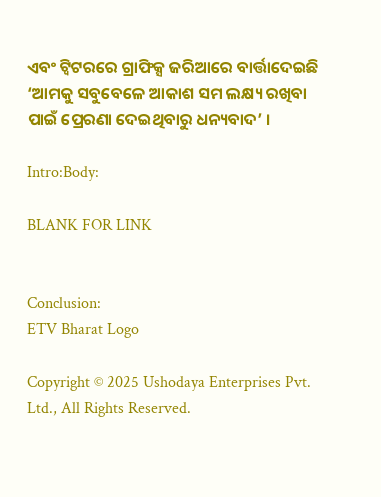ଏବଂ ଟ୍ବିଟରରେ ଗ୍ରାଫିକ୍ସ ଜରିଆରେ ବାର୍ତ୍ତାଦେଇଛି ‘ଆମକୁ ସବୁବେଳେ ଆକାଶ ସମ ଲକ୍ଷ୍ୟ ରଖିବା ପାଇଁ ପ୍ରେରଣା ଦେଇଥିବାରୁ ଧନ୍ୟବାଦ’ ।

Intro:Body:

BLANK FOR LINK


Conclusion:
ETV Bharat Logo

Copyright © 2025 Ushodaya Enterprises Pvt. Ltd., All Rights Reserved.